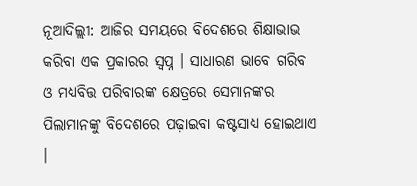ନୂଆଦିଲ୍ଲୀ: ଆଜିର ସମୟରେ ବିଦେଶରେ ଶିକ୍ଷାଭାଭ କରିବା ଏକ ପ୍ରକାରର ସ୍ୱପ୍ନ । ସାଧାରଣ ଭାବେ ଗରିବ ଓ ମଧ୍ୟବିତ୍ତ ପରିବାରଙ୍କ କ୍ଷେତ୍ରରେ ସେମାନଙ୍କର ପିଲାମାନଙ୍କୁ ବିଦେଶରେ ପଢ଼ାଇବା କଷ୍ଟସାଧ୍ୟ ହୋଇଥାଏ ।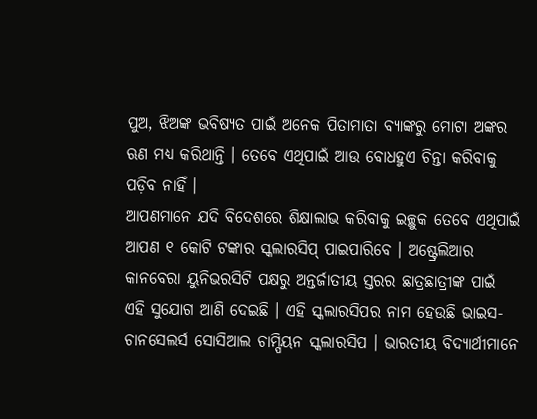ପୁଅ, ଝିଅଙ୍କ ଭବିଷ୍ୟତ ପାଇଁ ଅନେକ ପିତାମାତା ବ୍ୟାଙ୍କରୁ ମୋଟା ଅଙ୍କର ଋଣ ମଧ୍ୟ କରିଥାନ୍ତି । ତେବେ ଏଥିପାଇଁ ଆଉ ବୋଧହୁଏ ଚିନ୍ତା କରିବାକୁ ପଡ଼ିବ ନାହିଁ ।
ଆପଣମାନେ ଯଦି ବିଦେଶରେ ଶିକ୍ଷାଲାଭ କରିବାକୁ ଇଚ୍ଛୁକ ତେବେ ଏଥିପାଇଁ ଆପଣ ୧ କୋଟି ଟଙ୍କାର ସ୍କଲାରସିପ୍ ପାଇପାରିବେ । ଅଷ୍ଟ୍ରେଲିଆର କାନବେରା ୟୁନିଭରସିଟି ପକ୍ଷରୁ ଅନ୍ତର୍ଜାତୀୟ ସ୍ତରର ଛାତ୍ରଛାତ୍ରୀଙ୍କ ପାଇଁ ଏହି ସୁଯୋଗ ଆଣି ଦେଇଛି । ଏହି ସ୍କଲାରସିପର ନାମ ହେଉଛି ଭାଇସ-ଚାନସେଲର୍ସ ସୋସିଆଲ ଚାମ୍ପିୟନ ସ୍କଲାରସିପ । ଭାରତୀୟ ବିଦ୍ୟାର୍ଥୀମାନେ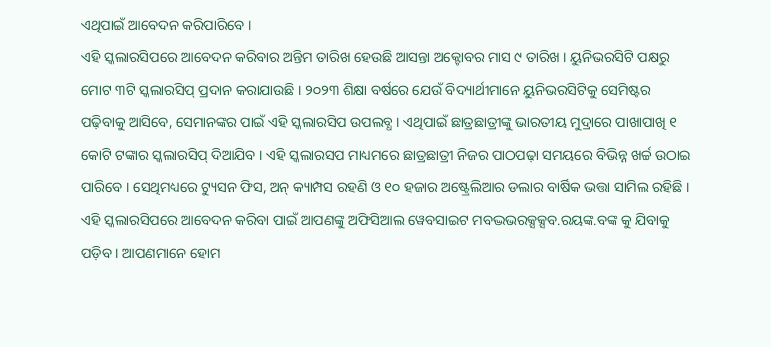ଏଥିପାଇଁ ଆବେଦନ କରିପାରିବେ ।
ଏହି ସ୍କଲାରସିପରେ ଆବେଦନ କରିବାର ଅନ୍ତିମ ତାରିଖ ହେଉଛି ଆସନ୍ତା ଅକ୍ଟୋବର ମାସ ୯ ତାରିଖ । ୟୁନିଭରସିଟି ପକ୍ଷରୁ ମୋଟ ୩ଟି ସ୍କଲାରସିପ୍ ପ୍ରଦାନ କରାଯାଉଛି । ୨୦୨୩ ଶିକ୍ଷା ବର୍ଷରେ ଯେଉଁ ବିଦ୍ୟାର୍ଥୀମାନେ ୟୁନିଭରସିଟିକୁ ସେମିଷ୍ଟର ପଢ଼ିବାକୁ ଆସିବେ, ସେମାନଙ୍କର ପାଇଁ ଏହି ସ୍କଲାରସିପ ଉପଲବ୍ଧ । ଏଥିପାଇଁ ଛାତ୍ରଛାତ୍ରୀଙ୍କୁ ଭାରତୀୟ ମୁଦ୍ରାରେ ପାଖାପାଖି ୧ କୋଟି ଟଙ୍କାର ସ୍କଲାରସିପ୍ ଦିଆଯିବ । ଏହି ସ୍କଲାରସପ ମାଧ୍ୟମରେ ଛାତ୍ରଛାତ୍ରୀ ନିଜର ପାଠପଢ଼ା ସମୟରେ ବିଭିନ୍ନ ଖର୍ଚ୍ଚ ଉଠାଇ ପାରିବେ । ସେଥିମଧ୍ୟରେ ଟ୍ୟୁସନ ଫିସ, ଅନ୍ କ୍ୟାମ୍ପସ ରହଣି ଓ ୧୦ ହଜାର ଅଷ୍ଟ୍ରେଲିଆର ଡଲାର ବାର୍ଷିକ ଭତ୍ତା ସାମିଲ ରହିଛି ।
ଏହି ସ୍କଲାରସିପରେ ଆବେଦନ କରିବା ପାଇଁ ଆପଣଙ୍କୁ ଅଫିସିଆଲ ୱେବସାଇଟ ମବଦ୍ଭଭରକ୍ସକ୍ସବ.ରୟଙ୍କ.ବଙ୍କ କୁ ଯିବାକୁ ପଡ଼ିବ । ଆପଣମାନେ ହୋମ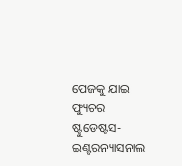ପେଜକୁ ଯାଇ ଫ୍ୟୁଚର ଷ୍ଟୁଡେଷ୍ଟସ- ଇଣ୍ଟରନ୍ୟାସନାଲ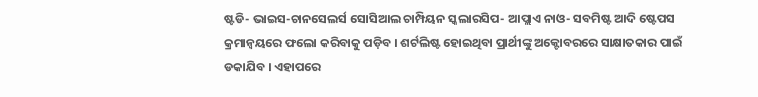ଷ୍ଟଡି- ଭାଇସ-ଚାନସେଲର୍ସ ସୋସିଆଲ ଚାମ୍ପିୟନ ସ୍କଲାରସିପ- ଆପ୍ଲାଏ ନାଓ- ସବମିଷ୍ଟ ଆଦି ଷ୍ଟେପସ କ୍ରମାନ୍ୱୟରେ ଫଲୋ କରିବାକୁ ପଡ଼ିବ । ଶର୍ଟଲିଷ୍ଟ ହୋଇଥିବା ପ୍ରାର୍ଥୀଙ୍କୁ ଅକ୍ଟୋବରରେ ସାକ୍ଷାତକାର ପାଇଁ ଡକାଯିବ । ଏହାପରେ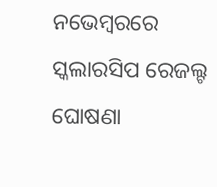ନଭେମ୍ବରରେ ସ୍କଲାରସିପ ରେଜଲ୍ଟ ଘୋଷଣା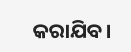କରାଯିବ ।